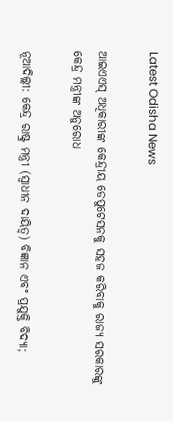Latest Odisha News

ଆଇଏଏସ୍ ଅଧିକାରୀଙ୍କ କେନ୍ଦ୍ରୀୟ ଡେପୁଟେସନକୁ ସହଜ କରିବାକୁ ରାଜ୍ୟ ସରକାରଙ୍କୁ କେନ୍ଦ୍ର ମନ୍ତ୍ରୀଙ୍କ ଅନୁରୋଧ

ନୂଆଦିଲ୍ଲୀ: କେନ୍ଦ୍ର ରାଷ୍ଟ୍ର ମନ୍ତ୍ରୀ (ସ୍ୱାଧୀନ ଦାୟିତ୍ୱ) ବିଜ୍ଞାନ ଏବଂ ପ୍ରଯୁକ୍ତି ବିଦ୍ୟା;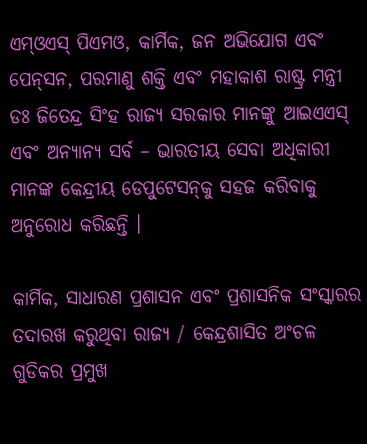ଏମ୍‌ଓଏସ୍ ପିଏମଓ, କାର୍ମିକ, ଜନ ଅଭିଯୋଗ ଏବଂ ପେନ୍‌ସନ, ପରମାଣୁ ଶକ୍ତି ଏବଂ ମହାକାଶ ରାଷ୍ଟ୍ର ମନ୍ତ୍ରୀ ଡଃ ଜିତେନ୍ଦ୍ର ସିଂହ ରାଜ୍ୟ ସରକାର ମାନଙ୍କୁ ଆଇଏଏସ୍ ଏବଂ ଅନ୍ୟାନ୍ୟ ସର୍ବ – ଭାରତୀୟ ସେବା ଅଧିକାରୀ ମାନଙ୍କ କେନ୍ଦ୍ରୀୟ ଡେପୁଟେସନ୍‌କୁ ସହଜ କରିବାକୁ ଅନୁରୋଧ କରିଛନ୍ତି ।

କାର୍ମିକ, ସାଧାରଣ ପ୍ରଶାସନ ଏବଂ ପ୍ରଶାସନିକ ସଂସ୍କାରର ତଦାରଖ କରୁଥିବା ରାଜ୍ୟ / କେନ୍ଦ୍ରଶାସିତ ଅଂଚଳ ଗୁଡିକର ପ୍ରମୁଖ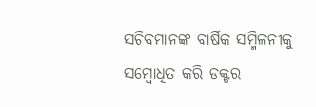ସଚିବମାନଙ୍କ ବାର୍ଷିକ ସମ୍ମିଳନୀକୁ ସମ୍ବୋଧିତ କରି ଡକ୍ଟର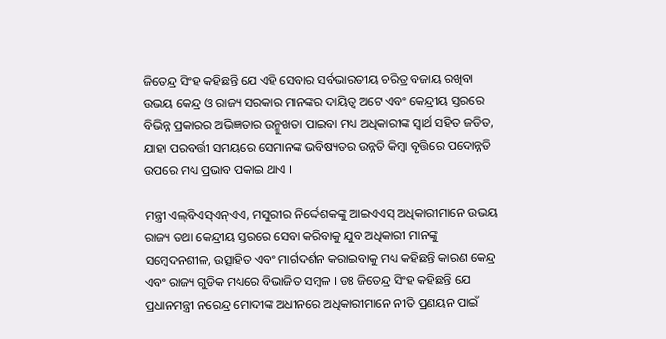ଜିତେନ୍ଦ୍ର ସିଂହ କହିଛନ୍ତି ଯେ ଏହି ସେବାର ସର୍ବଭାରତୀୟ ଚରିତ୍ର ବଜାୟ ରଖିବା ଉଭୟ କେନ୍ଦ୍ର ଓ ରାଜ୍ୟ ସରକାର ମାନଙ୍କର ଦାୟିତ୍ୱ ଅଟେ ଏବଂ କେନ୍ଦ୍ରୀୟ ସ୍ତରରେ ବିଭିନ୍ନ ପ୍ରକାରର ଅଭିଜ୍ଞତାର ଉନ୍ମୁଖତା ପାଇବା ମଧ୍ୟ ଅଧିକାରୀଙ୍କ ସ୍ୱାର୍ଥ ସହିତ ଜଡିତ, ଯାହା ପରବର୍ତ୍ତୀ ସମୟରେ ସେମାନଙ୍କ ଭବିଷ୍ୟତର ଉନ୍ନତି କିମ୍ବା ବୃତ୍ତିରେ ପଦୋନ୍ନତି ଉପରେ ମଧ୍ୟ ପ୍ରଭାବ ପକାଇ ଥାଏ ।

ମନ୍ତ୍ରୀ ଏଲ୍‌ବିଏସ୍‌ଏନ୍‌ଏଏ, ମସୁରୀର ନିର୍ଦ୍ଦେଶକଙ୍କୁ ଆଇଏଏସ୍ ଅଧିକାରୀମାନେ ଉଭୟ ରାଜ୍ୟ ତଥା କେନ୍ଦ୍ରୀୟ ସ୍ତରରେ ସେବା କରିବାକୁ ଯୁବ ଅଧିକାରୀ ମାନଙ୍କୁ ସମ୍ବେଦନଶୀଳ, ଉତ୍ସାହିତ ଏବଂ ମାର୍ଗଦର୍ଶନ କରାଇବାକୁ ମଧ୍ୟ କହିଛନ୍ତି କାରଣ କେନ୍ଦ୍ର ଏବଂ ରାଜ୍ୟ ଗୁଡିକ ମଧ୍ୟରେ ବିଭାଜିତ ସମ୍ବଳ । ଡଃ ଜିତେନ୍ଦ୍ର ସିଂହ କହିଛନ୍ତି ଯେ ପ୍ରଧାନମନ୍ତ୍ରୀ ନରେନ୍ଦ୍ର ମୋଦୀଙ୍କ ଅଧୀନରେ ଅଧିକାରୀମାନେ ନୀତି ପ୍ରଣୟନ ପାଇଁ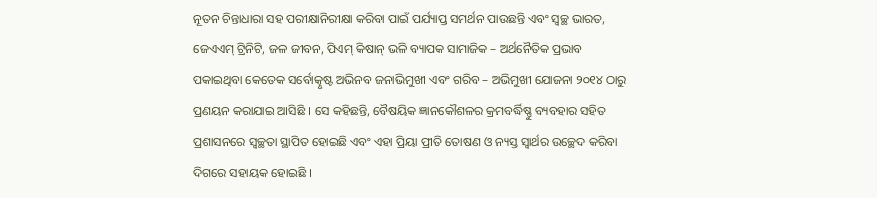ନୂତନ ଚିନ୍ତାଧାରା ସହ ପରୀକ୍ଷାନିରୀକ୍ଷା କରିବା ପାଇଁ ପର୍ଯ୍ୟାପ୍ତ ସମର୍ଥନ ପାଉଛନ୍ତି ଏବଂ ସ୍ୱଚ୍ଛ ଭାରତ, ଜେଏଏମ୍ ଟ୍ରିନିଟି, ଜଳ ଜୀବନ, ପିଏମ୍ କିଷାନ୍ ଭଳି ବ୍ୟାପକ ସାମାଜିକ – ଅର୍ଥନୈତିକ ପ୍ରଭାବ ପକାଇଥିବା କେତେକ ସର୍ବୋତ୍କୃଷ୍ଟ ଅଭିନବ ଜନାଭିମୁଖୀ ଏବଂ ଗରିବ – ଅଭିମୁଖୀ ଯୋଜନା ୨୦୧୪ ଠାରୁ ପ୍ରଣୟନ କରାଯାଇ ଆସିଛି । ସେ କହିଛନ୍ତି, ବୈଷୟିକ ଜ୍ଞାନକୌଶଳର କ୍ରମବର୍ଦ୍ଧିଷ୍ଣୁ ବ୍ୟବହାର ସହିତ ପ୍ରଶାସନରେ ସ୍ୱଚ୍ଛତା ସ୍ଥାପିତ ହୋଇଛି ଏବଂ ଏହା ପ୍ରିୟା ପ୍ରୀତି ତୋଷଣ ଓ ନ୍ୟସ୍ତ ସ୍ୱାର୍ଥର ଉଚ୍ଛେଦ କରିବା ଦିଗରେ ସହାୟକ ହୋଇଛି ।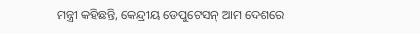ମନ୍ତ୍ରୀ କହିଛନ୍ତି, କେନ୍ଦ୍ରୀୟ ଡେପୁଟେସନ୍ ଆମ ଦେଶରେ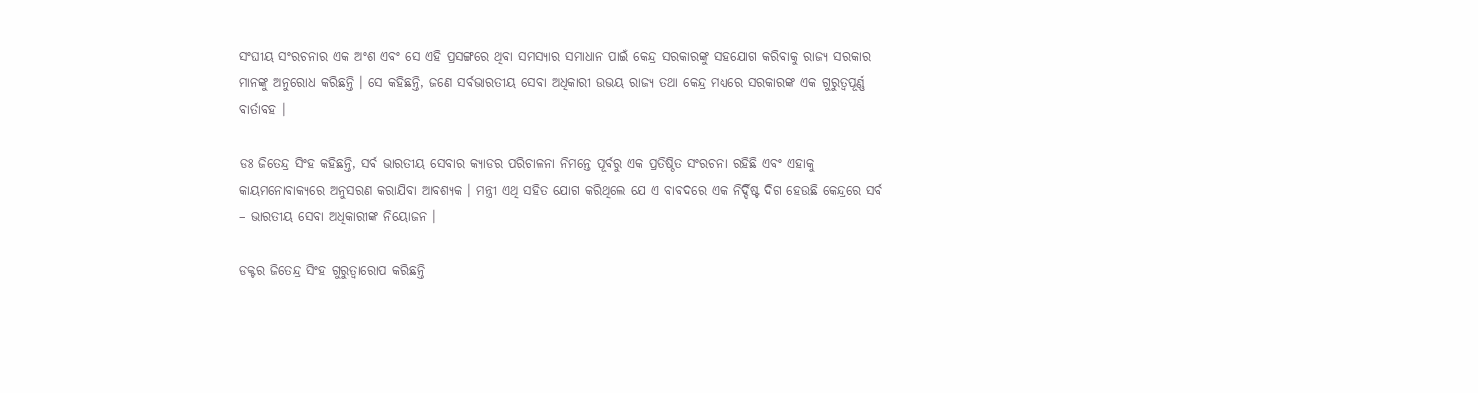ସଂଘୀୟ ସଂରଚନାର ଏକ ଅଂଶ ଏବଂ ସେ ଏହି ପ୍ରସଙ୍ଗରେ ଥିବା ସମସ୍ୟାର ସମାଧାନ ପାଇଁ କେନ୍ଦ୍ର ସରକାରଙ୍କୁ ସହଯୋଗ କରିବାକୁ ରାଜ୍ୟ ସରକାର ମାନଙ୍କୁ ଅନୁରୋଧ କରିଛନ୍ତି । ସେ କହିଛନ୍ତି, ଜଣେ ସର୍ବଭାରତୀୟ ସେବା ଅଧିକାରୀ ଉଭୟ ରାଜ୍ୟ ତଥା କେନ୍ଦ୍ର ମଧ୍ୟରେ ସରକାରଙ୍କ ଏକ ଗୁରୁତ୍ୱପୂର୍ଣ୍ଣ ବାର୍ତାବହ ।

ଡଃ ଜିତେନ୍ଦ୍ର ସିଂହ କହିଛନ୍ତି, ସର୍ବ ଭାରତୀୟ ସେବାର କ୍ୟାଡର ପରିଚାଳନା ନିମନ୍ତେ ପୂର୍ବରୁ ଏକ ପ୍ରତିଷ୍ଠିତ ସଂରଚନା ରହିଛି ଏବଂ ଏହାକୁ କାୟମନୋବାକ୍ୟରେ ଅନୁସରଣ କରାଯିବା ଆବଶ୍ୟକ । ମନ୍ତ୍ରୀ ଏଥି ସହିତ ଯୋଗ କରିଥିଲେ ଯେ ଏ ବାବଦରେ ଏକ ନିର୍ଦ୍ଦିଷ୍ଟ ଦିଗ ହେଉଛି କେନ୍ଦ୍ରରେ ସର୍ବ – ଭାରତୀୟ ସେବା ଅଧିକାରୀଙ୍କ ନିୟୋଜନ ।

ଡକ୍ଟର ଜିତେନ୍ଦ୍ର ସିଂହ ଗୁରୁତ୍ୱାରୋପ କରିଛନ୍ତି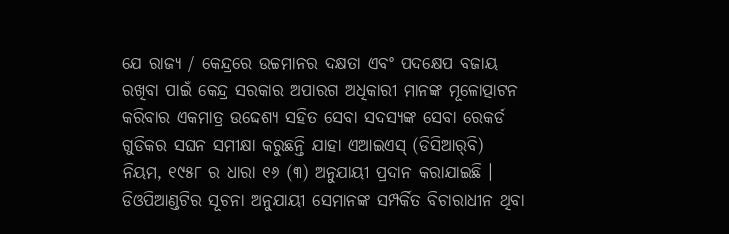ଯେ ରାଜ୍ୟ / କେନ୍ଦ୍ରରେ ଉଚ୍ଚମାନର ଦକ୍ଷତା ଏବଂ ପଦକ୍ଷେପ ବଜାୟ ରଖିବା ପାଇଁ କେନ୍ଦ୍ର ସରକାର ଅପାରଗ ଅଧିକାରୀ ମାନଙ୍କ ମୂଳୋତ୍ପାଟନ କରିବାର ଏକମାତ୍ର ଉଦ୍ଦେଶ୍ୟ ସହିତ ସେବା ସଦସ୍ୟଙ୍କ ସେବା ରେକର୍ଡ ଗୁଡିକର ସଘନ ସମୀକ୍ଷା କରୁଛନ୍ତି ଯାହା ଏଆଇଏସ୍ (ଡିସିଆର୍‌ବି) ନିୟମ, ୧୯୫୮ ର ଧାରା ୧୬ (୩) ଅନୁଯାୟୀ ପ୍ରଦାନ କରାଯାଇଛି । ଡିଓପିଆଣ୍ଡଟିର ସୂଚନା ଅନୁଯାୟୀ ସେମାନଙ୍କ ସମ୍ପର୍କିତ ବିଚାରାଧୀନ ଥିବା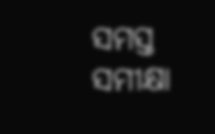ସମସ୍ତ ସମୀକ୍ଷା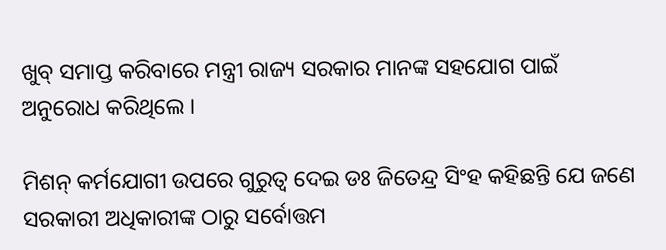ଖୁବ୍ ସମାପ୍ତ କରିବାରେ ମନ୍ତ୍ରୀ ରାଜ୍ୟ ସରକାର ମାନଙ୍କ ସହଯୋଗ ପାଇଁ ଅନୁରୋଧ କରିଥିଲେ ।

ମିଶନ୍ କର୍ମଯୋଗୀ ଉପରେ ଗୁରୁତ୍ୱ ଦେଇ ଡଃ ଜିତେନ୍ଦ୍ର ସିଂହ କହିଛନ୍ତି ଯେ ଜଣେ ସରକାରୀ ଅଧିକାରୀଙ୍କ ଠାରୁ ସର୍ବୋତ୍ତମ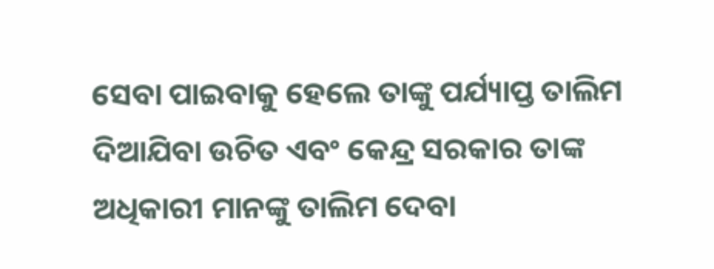ସେବା ପାଇବାକୁ ହେଲେ ତାଙ୍କୁ ପର୍ଯ୍ୟାପ୍ତ ତାଲିମ ଦିଆଯିବା ଉଚିତ ଏବଂ କେନ୍ଦ୍ର ସରକାର ତାଙ୍କ ଅଧିକାରୀ ମାନଙ୍କୁ ତାଲିମ ଦେବା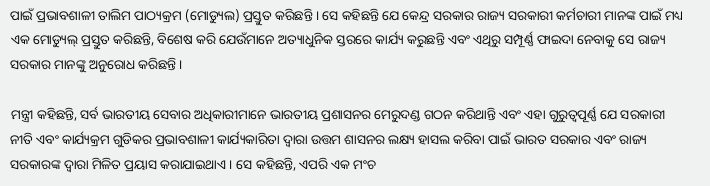ପାଇଁ ପ୍ରଭାବଶାଳୀ ତାଲିମ ପାଠ୍ୟକ୍ରମ (ମୋଡ୍ୟୁଲ) ପ୍ରସ୍ତୁତ କରିଛନ୍ତି । ସେ କହିଛନ୍ତି ଯେ କେନ୍ଦ୍ର ସରକାର ରାଜ୍ୟ ସରକାରୀ କର୍ମଚାରୀ ମାନଙ୍କ ପାଇଁ ମଧ୍ୟ ଏକ ମୋଡ୍ୟୁଲ୍ ପ୍ରସ୍ତୁତ କରିଛନ୍ତି, ବିଶେଷ କରି ଯେଉଁମାନେ ଅତ୍ୟାଧୁନିକ ସ୍ତରରେ କାର୍ଯ୍ୟ କରୁଛନ୍ତି ଏବଂ ଏଥିରୁ ସମ୍ପୂର୍ଣ୍ଣ ଫାଇଦା ନେବାକୁ ସେ ରାଜ୍ୟ ସରକାର ମାନଙ୍କୁ ଅନୁରୋଧ କରିଛନ୍ତି ।

ମନ୍ତ୍ରୀ କହିଛନ୍ତି, ସର୍ବ ଭାରତୀୟ ସେବାର ଅଧିକାରୀମାନେ ଭାରତୀୟ ପ୍ରଶାସନର ମେରୁଦଣ୍ଡ ଗଠନ କରିଥାନ୍ତି ଏବଂ ଏହା ଗୁରୁତ୍ୱପୂର୍ଣ୍ଣ ଯେ ସରକାରୀ ନୀତି ଏବଂ କାର୍ଯ୍ୟକ୍ରମ ଗୁଡିକର ପ୍ରଭାବଶାଳୀ କାର୍ଯ୍ୟକାରିତା ଦ୍ୱାରା ଉତ୍ତମ ଶାସନର ଲକ୍ଷ୍ୟ ହାସଲ କରିବା ପାଇଁ ଭାରତ ସରକାର ଏବଂ ରାଜ୍ୟ ସରକାରଙ୍କ ଦ୍ୱାରା ମିଳିତ ପ୍ରୟାସ କରାଯାଇଥାଏ । ସେ କହିଛନ୍ତି, ଏପରି ଏକ ମଂଚ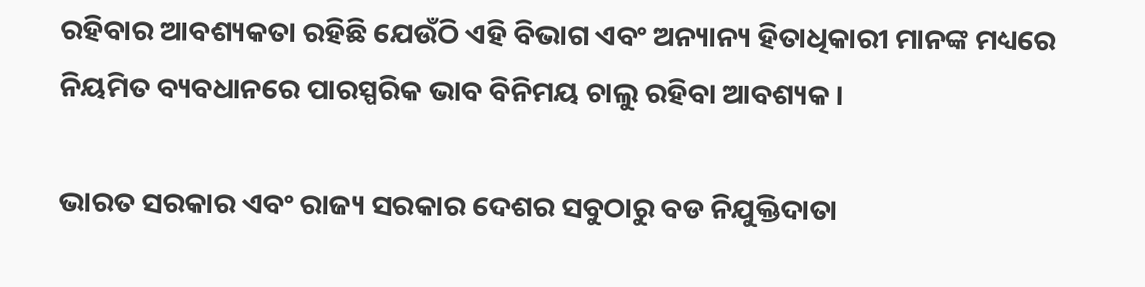ରହିବାର ଆବଶ୍ୟକତା ରହିଛି ଯେଉଁଠି ଏହି ବିଭାଗ ଏବଂ ଅନ୍ୟାନ୍ୟ ହିତାଧିକାରୀ ମାନଙ୍କ ମଧ୍ୟରେ ନିୟମିତ ବ୍ୟବଧାନରେ ପାରସ୍ପରିକ ଭାବ ବିନିମୟ ଚାଲୁ ରହିବା ଆବଶ୍ୟକ ।

ଭାରତ ସରକାର ଏବଂ ରାଜ୍ୟ ସରକାର ଦେଶର ସବୁଠାରୁ ବଡ ନିଯୁକ୍ତିଦାତା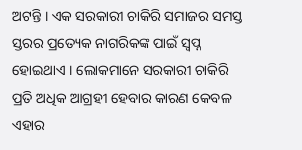ଅଟନ୍ତି । ଏକ ସରକାରୀ ଚାକିରି ସମାଜର ସମସ୍ତ ସ୍ତରର ପ୍ରତ୍ୟେକ ନାଗରିକଙ୍କ ପାଇଁ ସ୍ୱପ୍ନ ହୋଇଥାଏ । ଲୋକମାନେ ସରକାରୀ ଚାକିରି ପ୍ରତି ଅଧିକ ଆଗ୍ରହୀ ହେବାର କାରଣ କେବଳ ଏହାର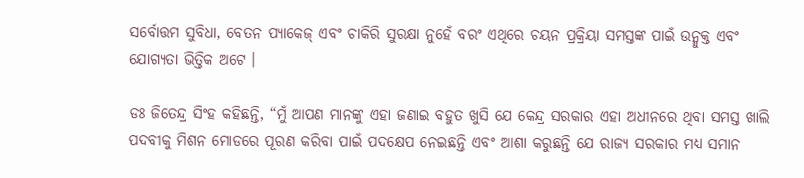ସର୍ବୋତ୍ତମ ସୁବିଧା, ବେତନ ପ୍ୟାକେଜ୍ ଏବଂ ଚାକିରି ସୁରକ୍ଷା ନୁହେଁ ବରଂ ଏଥିରେ ଚୟନ ପ୍ରକ୍ରିୟା ସମସ୍ତଙ୍କ ପାଇଁ ଉନ୍ମୁକ୍ତ ଏବଂ ଯୋଗ୍ୟତା ଭିତ୍ତିକ ଅଟେ ।

ଡଃ ଜିତେନ୍ଦ୍ର ସିଂହ କହିଛନ୍ତି, “ମୁଁ ଆପଣ ମାନଙ୍କୁ ଏହା ଜଣାଇ ବହୁତ ଖୁସି ଯେ କେନ୍ଦ୍ର ସରକାର ଏହା ଅଧୀନରେ ଥିବା ସମସ୍ତ ଖାଲି ପଦବୀକୁ ମିଶନ ମୋଡରେ ପୂରଣ କରିବା ପାଇଁ ପଦକ୍ଷେପ ନେଇଛନ୍ତି ଏବଂ ଆଶା କରୁଛନ୍ତି ଯେ ରାଜ୍ୟ ସରକାର ମଧ୍ୟ ସମାନ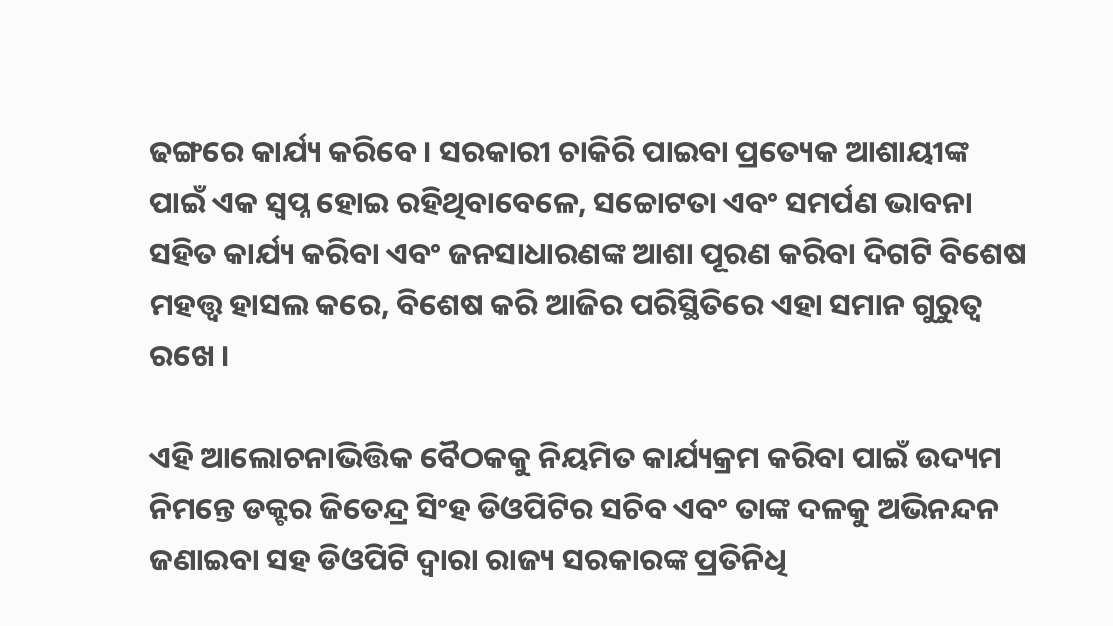ଢଙ୍ଗରେ କାର୍ଯ୍ୟ କରିବେ । ସରକାରୀ ଚାକିରି ପାଇବା ପ୍ରତ୍ୟେକ ଆଶାୟୀଙ୍କ ପାଇଁ ଏକ ସ୍ୱପ୍ନ ହୋଇ ରହିଥିବାବେଳେ, ସଚ୍ଚୋଟତା ଏବଂ ସମର୍ପଣ ଭାବନା ସହିତ କାର୍ଯ୍ୟ କରିବା ଏବଂ ଜନସାଧାରଣଙ୍କ ଆଶା ପୂରଣ କରିବା ଦିଗଟି ବିଶେଷ ମହତ୍ତ୍ୱ ହାସଲ କରେ, ବିଶେଷ କରି ଆଜିର ପରିସ୍ଥିତିରେ ଏହା ସମାନ ଗୁରୁତ୍ୱ ରଖେ ।

ଏହି ଆଲୋଚନାଭିତ୍ତିକ ବୈଠକକୁ ନିୟମିତ କାର୍ଯ୍ୟକ୍ରମ କରିବା ପାଇଁ ଉଦ୍ୟମ ନିମନ୍ତେ ଡକ୍ଟର ଜିତେନ୍ଦ୍ର ସିଂହ ଡିଓପିଟିର ସଚିବ ଏବଂ ତାଙ୍କ ଦଳକୁ ଅଭିନନ୍ଦନ ଜଣାଇବା ସହ ଡିଓପିଟି ଦ୍ୱାରା ରାଜ୍ୟ ସରକାରଙ୍କ ପ୍ରତିନିଧି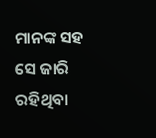ମାନଙ୍କ ସହ ସେ ଜାରି ରହିଥିବା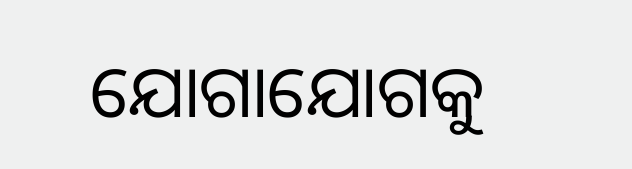ଯୋଗାଯୋଗକୁ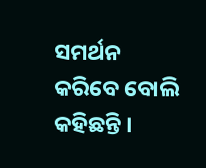ସମର୍ଥନ କରିବେ ବୋଲି କହିଛନ୍ତି ।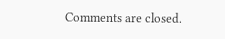Comments are closed.